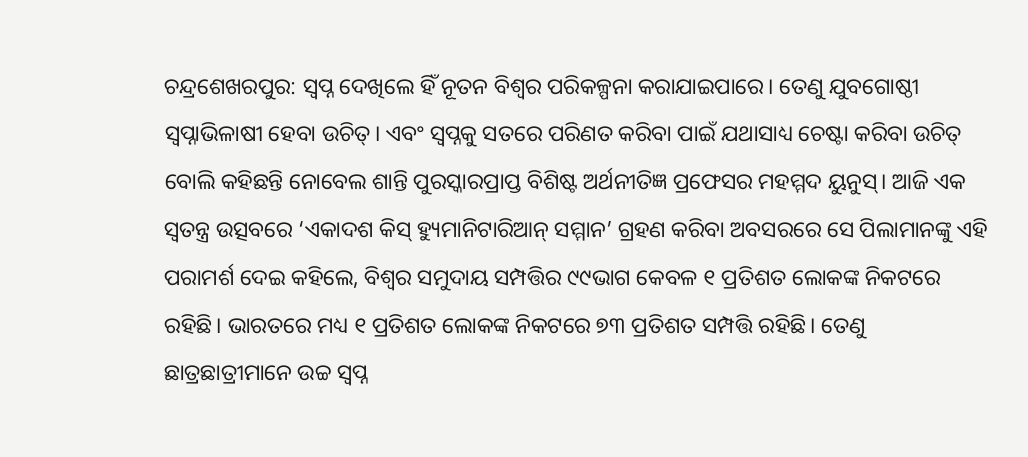ଚନ୍ଦ୍ରଶେଖରପୁର: ସ୍ୱପ୍ନ ଦେଖିଲେ ହିଁ ନୂତନ ବିଶ୍ୱର ପରିକଳ୍ପନା କରାଯାଇପାରେ। ତେଣୁ ଯୁବଗୋଷ୍ଠୀ ସ୍ୱପ୍ନାଭିଳାଷୀ ହେବା ଉଚିତ୍। ଏବଂ ସ୍ୱପ୍ନକୁ ସତରେ ପରିଣତ କରିବା ପାଇଁ ଯଥାସାଧ୍ୟ ଚେଷ୍ଟା କରିବା ଉଚିତ୍ ବୋଲି କହିଛନ୍ତି ନୋବେଲ ଶାନ୍ତି ପୁରସ୍କାରପ୍ରାପ୍ତ ବିଶିଷ୍ଟ ଅର୍ଥନୀତିଜ୍ଞ ପ୍ରଫେସର ମହମ୍ମଦ ୟୁନୁସ୍। ଆଜି ଏକ ସ୍ୱତନ୍ତ୍ର ଉତ୍ସବରେ ‘ଏକାଦଶ କିସ୍ ହ୍ୟୁମାନିଟାରିଆନ୍ ସମ୍ମାନ’ ଗ୍ରହଣ କରିବା ଅବସରରେ ସେ ପିଲାମାନଙ୍କୁ ଏହି ପରାମର୍ଶ ଦେଇ କହିଲେ, ବିଶ୍ୱର ସମୁଦାୟ ସମ୍ପତ୍ତିର ୯୯ଭାଗ କେବଳ ୧ ପ୍ରତିଶତ ଲୋକଙ୍କ ନିକଟରେ ରହିଛି। ଭାରତରେ ମଧ୍ୟ ୧ ପ୍ରତିଶତ ଲୋକଙ୍କ ନିକଟରେ ୭୩ ପ୍ରତିଶତ ସମ୍ପତ୍ତି ରହିଛି। ତେଣୁ ଛାତ୍ରଛାତ୍ରୀମାନେ ଉଚ୍ଚ ସ୍ୱପ୍ନ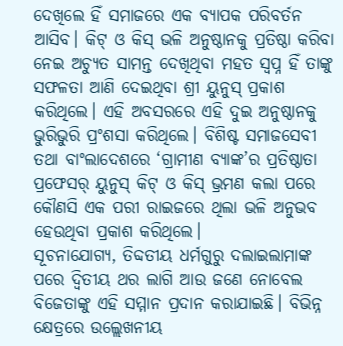ଦେଖିଲେ ହିଁ ସମାଜରେ ଏକ ବ୍ୟାପକ ପରିବର୍ତନ ଆସିବ। କିଟ୍ ଓ କିସ୍ ଭଳି ଅନୁଷ୍ଠାନକୁ ପ୍ରତିଷ୍ଠା କରିବା ନେଇ ଅଚ୍ୟୁତ ସାମନ୍ତ ଦେଖିଥିବା ମହତ ସ୍ୱପ୍ନ ହିଁ ତାଙ୍କୁ ସଫଳତା ଆଣି ଦେଇଥିବା ଶ୍ରୀ ୟୁନୁସ୍ ପ୍ରକାଶ କରିଥିଲେ। ଏହି ଅବସରରେ ଏହି ଦୁଇ ଅନୁଷ୍ଠାନକୁ ଭୁରିଭୁରି ପ୍ରଂଶସା କରିଥିଲେ। ବିଶିଷ୍ଟ ସମାଜସେବୀ ତଥା ବାଂଲାଦେଶରେ ‘ଗ୍ରାମୀଣ ବ୍ୟାଙ୍କ’ର ପ୍ରତିଷ୍ଠାତା ପ୍ରଫେସର୍ ୟୁନୁସ୍ କିଟ୍ ଓ କିସ୍ ଭ୍ରମଣ କଲା ପରେ କୌଣସି ଏକ ପରୀ ରାଇଜରେ ଥିଲା ଭଳି ଅନୁଭବ ହେଉଥିବା ପ୍ରକାଶ କରିଥିଲେ।
ସୂଚନାଯୋଗ୍ୟ, ତିବ୍ଦତୀୟ ଧର୍ମଗୁରୁ ଦଲାଇଲାମାଙ୍କ ପରେ ଦ୍ୱିତୀୟ ଥର ଲାଗି ଆଉ ଜଣେ ନୋବେଲ ବିଜେତାଙ୍କୁ ଏହି ସମ୍ମାନ ପ୍ରଦାନ କରାଯାଇଛି। ବିଭିନ୍ନ କ୍ଷେତ୍ରରେ ଉଲ୍ଲେଖନୀୟ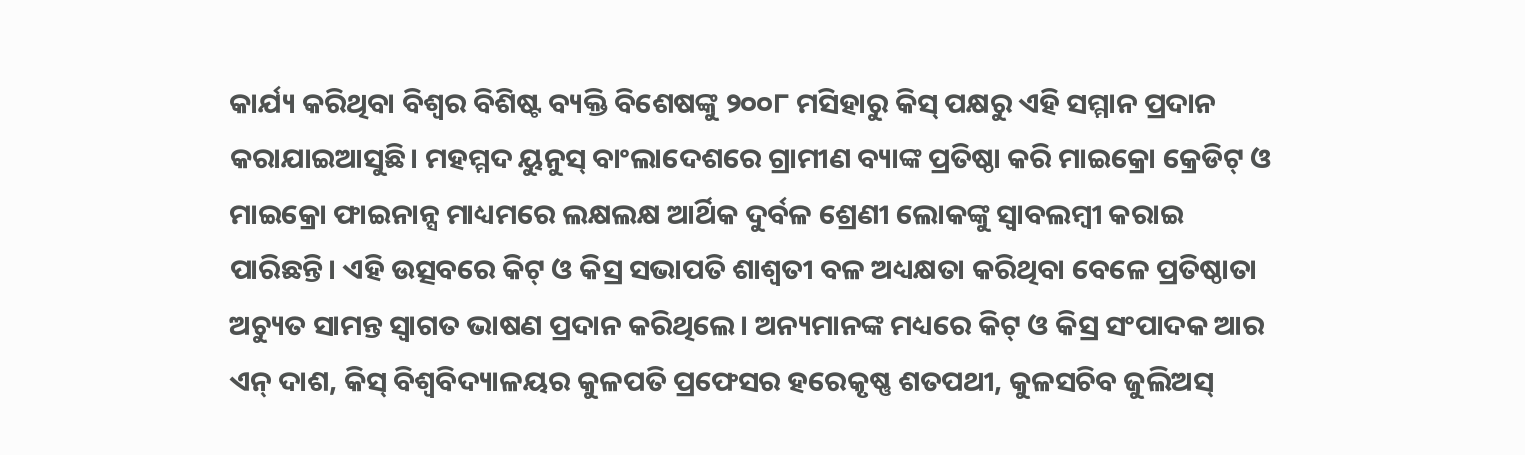କାର୍ଯ୍ୟ କରିଥିବା ବିଶ୍ୱର ବିଶିଷ୍ଟ ବ୍ୟକ୍ତି ବିଶେଷଙ୍କୁ ୨୦୦୮ ମସିହାରୁ କିସ୍ ପକ୍ଷରୁ ଏହି ସମ୍ମାନ ପ୍ରଦାନ କରାଯାଇଆସୁଛି। ମହମ୍ମଦ ୟୁନୁସ୍ ବାଂଲାଦେଶରେ ଗ୍ରାମୀଣ ବ୍ୟାଙ୍କ ପ୍ରତିଷ୍ଠା କରି ମାଇକ୍ରୋ କ୍ରେଡିଟ୍ ଓ ମାଇକ୍ରୋ ଫାଇନାନ୍ସ ମାଧ୍ୟମରେ ଲକ୍ଷଲକ୍ଷ ଆର୍ଥିକ ଦୁର୍ବଳ ଶ୍ରେଣୀ ଲୋକଙ୍କୁ ସ୍ୱାବଲମ୍ବୀ କରାଇ ପାରିଛନ୍ତି। ଏହି ଉତ୍ସବରେ କିଟ୍ ଓ କିସ୍ର ସଭାପତି ଶାଶ୍ୱତୀ ବଳ ଅଧ୍ୟକ୍ଷତା କରିଥିବା ବେଳେ ପ୍ରତିଷ୍ଠାତା ଅଚ୍ୟୁତ ସାମନ୍ତ ସ୍ୱାଗତ ଭାଷଣ ପ୍ରଦାନ କରିଥିଲେ। ଅନ୍ୟମାନଙ୍କ ମଧ୍ୟରେ କିଟ୍ ଓ କିସ୍ର ସଂପାଦକ ଆର ଏନ୍ ଦାଶ, କିସ୍ ବିଶ୍ୱବିଦ୍ୟାଳୟର କୁଳପତି ପ୍ରଫେସର ହରେକୃଷ୍ଣ ଶତପଥୀ, କୁଳସଚିବ ଜୁଲିଅସ୍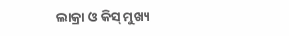ଲାକ୍ରା ଓ କିସ୍ ମୁଖ୍ୟ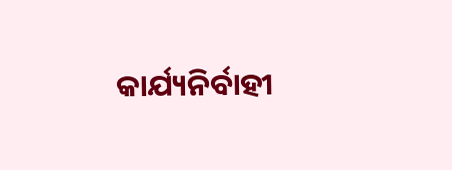କାର୍ଯ୍ୟନିର୍ବାହୀ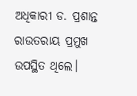ଅଧିକାରୀ ଡ. ପ୍ରଶାନ୍ତ ରାଉତରାୟ ପ୍ରମୁଖ ଉପସ୍ଥିତ ଥିଲେ।